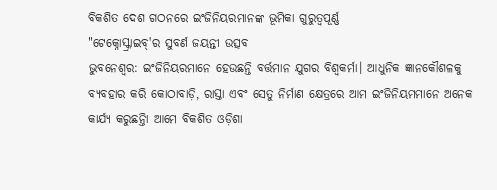ବିକଶିତ ଦେଶ ଗଠନରେ ଇଂଜିନିୟରମାନଙ୍କ ଭୂମିକା ଗୁରୁତ୍ୱପୂର୍ଣ୍ଣ
"ଟେକ୍ନୋସ୍କ୍ରାଇବ୍'ର ସୁବର୍ଣ ଜୟନ୍ତୀ ଉତ୍ସବ
ଭୁବନେଶ୍ୱର: ଇଂଜିନିୟରମାନେ ହେଉଛନ୍ତି ବର୍ତ୍ତମାନ ଯୁଗର ବିଶ୍ୱକର୍ମା। ଆଧୁନିକ ଜ୍ଞାନକୌଶଳକୁ ବ୍ୟବହାର କରି କୋଠାବାଡ଼ି, ରାସ୍ତା ଏବଂ ସେତୁ ନିର୍ମାଣ କ୍ଷେତ୍ରରେ ଆମ ଇଂଜିନିୟମମାନେ ଅନେକ କାର୍ଯ୍ୟ କରୁଛନ୍ତିା ଆମେ ବିକଶିତ ଓଡ଼ିଶା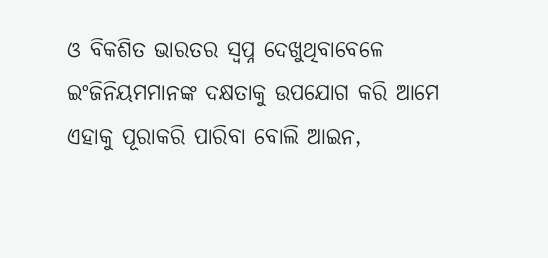ଓ ବିକଶିତ ଭାରତର ସ୍ୱପ୍ନ ଦେଖୁଥିବାବେଳେ ଇଂଜିନିୟମମାନଙ୍କ ଦକ୍ଷତାକୁ ଉପଯୋଗ କରି ଆମେ ଏହାକୁ ପୂରାକରି ପାରିବା ବୋଲି ଆଇନ,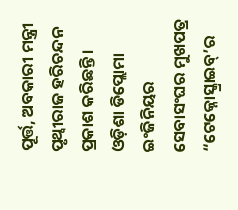ପୂର୍ତ୍ତ, ଅବକାରୀ ମନ୍ତ୍ରୀ ପୃଥ୍ୱୀରାଜ ହରିଚନ୍ଦନ ପ୍ରକାଶ କରିଛନ୍ତି।
ଓଡ଼ିଶା ଡିପ୍ଲୋମା ଇଂଜିନିୟର ସେବାସଂଘର ମୁଖପତ୍ର “ଟେକ୍ନୋସ୍କ୍ରାଇବ୍’ର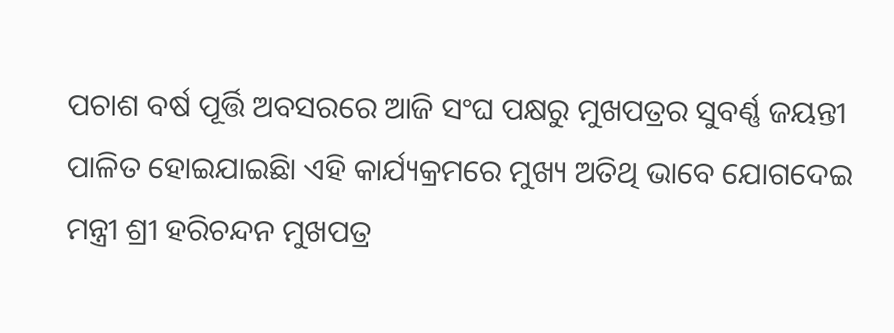ପଚାଶ ବର୍ଷ ପୂର୍ତ୍ତି ଅବସରରେ ଆଜି ସଂଘ ପକ୍ଷରୁ ମୁଖପତ୍ରର ସୁବର୍ଣ୍ଣ ଜୟନ୍ତୀ ପାଳିତ ହୋଇଯାଇଛିା ଏହି କାର୍ଯ୍ୟକ୍ରମରେ ମୁଖ୍ୟ ଅତିଥି ଭାବେ ଯୋଗଦେଇ ମନ୍ତ୍ରୀ ଶ୍ରୀ ହରିଚନ୍ଦନ ମୁଖପତ୍ର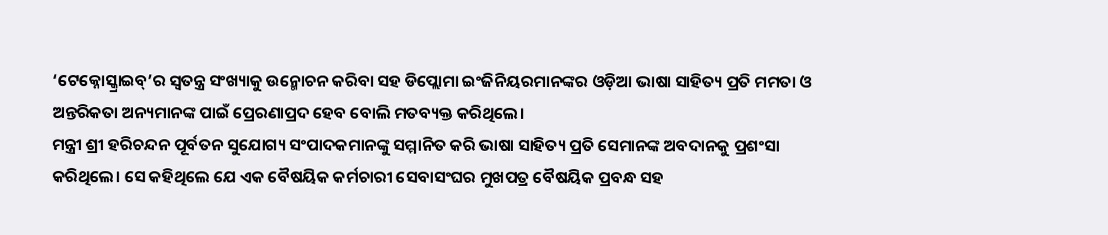‘ଟେକ୍ନୋସ୍କ୍ରାଇବ୍’ର ସ୍ୱତନ୍ତ୍ର ସଂଖ୍ୟାକୁ ଉନ୍ମୋଚନ କରିବା ସହ ଡିପ୍ଲୋମା ଇଂଜିନିୟରମାନଙ୍କର ଓଡ଼ିଆ ଭାଷା ସାହିତ୍ୟ ପ୍ରତି ମମତା ଓ ଅନ୍ତରିକତା ଅନ୍ୟମାନଙ୍କ ପାଇଁ ପ୍ରେରଣାପ୍ରଦ ହେବ ବୋଲି ମତବ୍ୟକ୍ତ କରିଥିଲେ।
ମନ୍ତ୍ରୀ ଶ୍ରୀ ହରିଚନ୍ଦନ ପୂର୍ବତନ ସୁଯୋଗ୍ୟ ସଂପାଦକମାନଙ୍କୁ ସମ୍ମାନିତ କରି ଭାଷା ସାହିତ୍ୟ ପ୍ରତି ସେମାନଙ୍କ ଅବଦାନକୁ ପ୍ରଶଂସା କରିଥିଲେ। ସେ କହିଥିଲେ ଯେ ଏକ ବୈଷୟିକ କର୍ମଚାରୀ ସେବାସଂଘର ମୁଖପତ୍ର ବୈଷୟିକ ପ୍ରବନ୍ଧ ସହ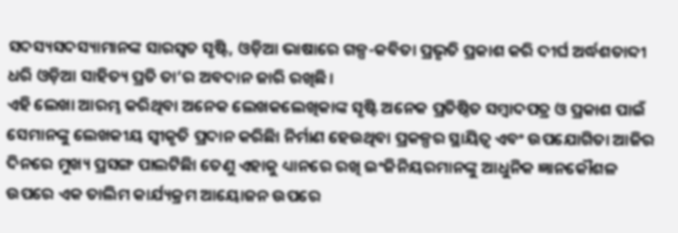ସଦସ୍ୟସଦସ୍ୟାମାନଙ୍କ ସାରସ୍ୱତ ସୃଷ୍ଟି, ଓଡ଼ିଆ ଭାଷାରେ ଗଳ୍ପ-କବିତା ପ୍ରଭୃତି ପ୍ରକାଶ କରି ଦୀର୍ଘ ଅର୍ଦ୍ଧଶତାବ୍ଦୀ ଧରି ଓଡ଼ିଆ ସାହିତ୍ୟ ପ୍ରତି ତା’ର ଅବଦାନ ଜାରି ରଖିଛି।
ଏହି ଲେଖା ଆରମ୍ଭ କରିଥିବା ଅନେକ ଲେଖକଲେଖିକାଙ୍କ ସୃଷ୍ଟି ଅନେକ ପ୍ରତିଷ୍ଠିତ ସମ୍ବାଦପତ୍ର ଓ ପ୍ରକାଶ ପାଇଁ ସେମାନଙ୍କୁ ଲେଖକୀୟ ସ୍ୱୀକୃତି ପ୍ରଦାନ କରିଛିା ନିର୍ମାଣ ହେଉଥିବା ପ୍ରକଳ୍ପର ସ୍ଥାୟିତ୍ୱ ଏବଂ ଉପଯୋଗିତା ଆଜିର ଦିନରେ ମୁଖ୍ୟ ପ୍ରସଙ୍ଗ ପାଲଟିଛିା ତେଣୁ ଏହାକୁ ଧ୍ୟାନରେ ରଖି ଇଂଜିନିୟରମାନଙ୍କୁ ଆଧୁନିକ ଜ୍ଞାନକୌଶଳ ଉପରେ ଏକ ତାଲିମ କାର୍ଯ୍ୟକ୍ରମ ଆୟୋଜନ ଉପରେ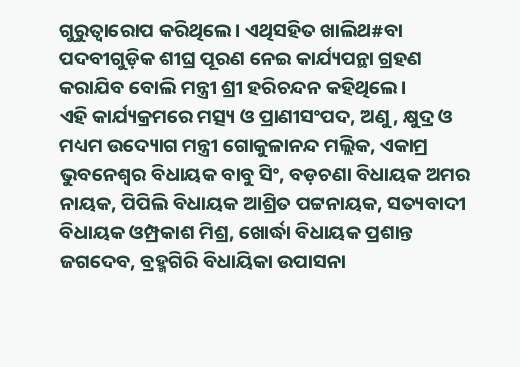ଗୁରୁତ୍ୱାରୋପ କରିଥିଲେ। ଏଥିସହିତ ଖାଲିଥ#ବା ପଦବୀଗୁଡ଼ିକ ଶୀଘ୍ର ପୂରଣ ନେଇ କାର୍ଯ୍ୟପନ୍ଥା ଗ୍ରହଣ କରାଯିବ ବୋଲି ମନ୍ତ୍ରୀ ଶ୍ରୀ ହରିଚନ୍ଦନ କହିଥିଲେ।
ଏହି କାର୍ଯ୍ୟକ୍ରମରେ ମତ୍ସ୍ୟ ଓ ପ୍ରାଣୀସଂପଦ, ଅଣୁ, କ୍ଷୁଦ୍ର ଓ ମଧ୍ୟମ ଉଦ୍ୟୋଗ ମନ୍ତ୍ରୀ ଗୋକୁଳାନନ୍ଦ ମଲ୍ଲିକ, ଏକାମ୍ର ଭୁବନେଶ୍ୱର ବିଧାୟକ ବାବୁ ସିଂ, ବଡ଼ଚଣା ବିଧାୟକ ଅମର ନାୟକ, ପିପିଲି ବିଧାୟକ ଆଶ୍ରିତ ପଟ୍ଟନାୟକ, ସତ୍ୟବାଦୀ ବିଧାୟକ ଓମ୍ପ୍ରକାଶ ମିଶ୍ର, ଖୋର୍ଦ୍ଧା ବିଧାୟକ ପ୍ରଶାନ୍ତ ଜଗଦେବ, ବ୍ରହ୍ମଗିରି ବିଧାୟିକା ଉପାସନା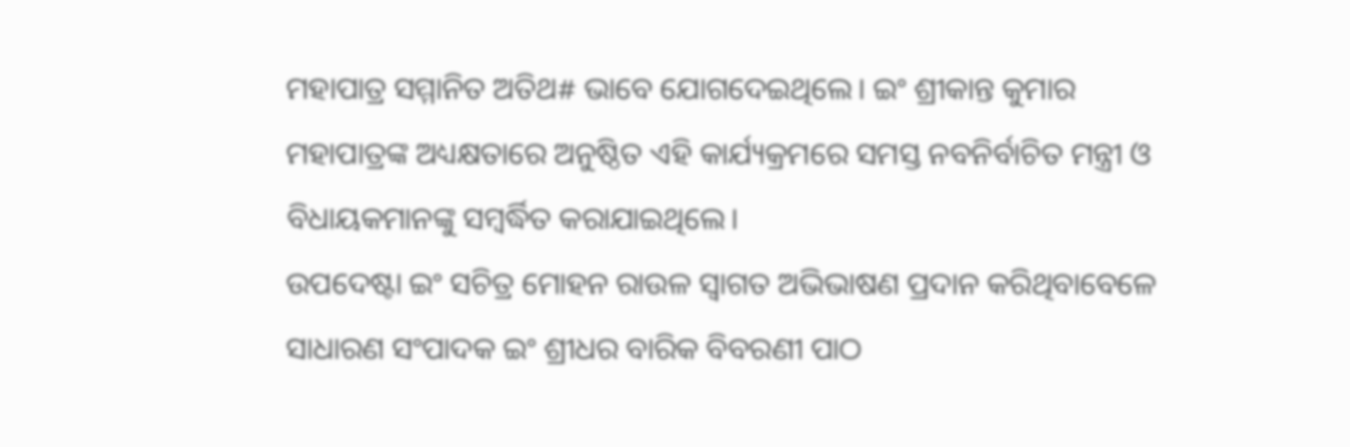ମହାପାତ୍ର ସମ୍ମାନିତ ଅତିଥ# ଭାବେ ଯୋଗଦେଇଥିଲେ। ଇଂ ଶ୍ରୀକାନ୍ତ କୁମାର ମହାପାତ୍ରଙ୍କ ଅଧ୍ୟକ୍ଷତାରେ ଅନୁଷ୍ଠିତ ଏହି କାର୍ଯ୍ୟକ୍ରମରେ ସମସ୍ତ ନବନିର୍ବାଚିତ ମନ୍ତ୍ରୀ ଓ ବିଧାୟକମାନଙ୍କୁ ସମ୍ବର୍ଦ୍ଧିତ କରାଯାଇଥିଲେ।
ଉପଦେଷ୍ଟା ଇଂ ସଚିତ୍ର ମୋହନ ରାଉଳ ସ୍ୱାଗତ ଅଭିଭାଷଣ ପ୍ରଦାନ କରିଥିବାବେଳେ ସାଧାରଣ ସଂପାଦକ ଇଂ ଶ୍ରୀଧର ବାରିକ ବିବରଣୀ ପାଠ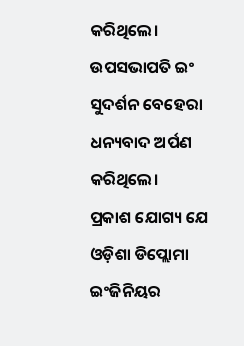କରିଥିଲେ। ଉପସଭାପତି ଇଂ ସୁଦର୍ଶନ ବେହେରା ଧନ୍ୟବାଦ ଅର୍ପଣ କରିଥିଲେ।
ପ୍ରକାଶ ଯୋଗ୍ୟ ଯେ ଓଡ଼ିଶା ଡିପ୍ଲୋମା ଇଂଜିନିୟର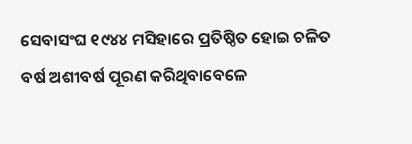ସେବାସଂଘ ୧୯୪୪ ମସିହାରେ ପ୍ରତିଷ୍ଠିତ ହୋଇ ଚଳିତ ବର୍ଷ ଅଶୀବର୍ଷ ପୂରଣ କରିଥିବାବେଳେ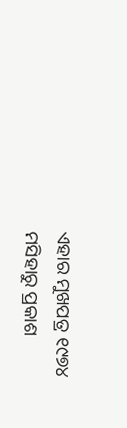ଏହାର ମୁଖପତ୍ର ୧୯୭୪ ମସିହାରୁ ପ୍ରକାଶ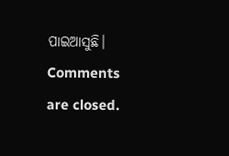ପାଇଆସୁଛି।
Comments are closed.